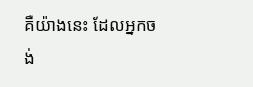គឺយ៉ាងនេះ ដែលអ្នកចង់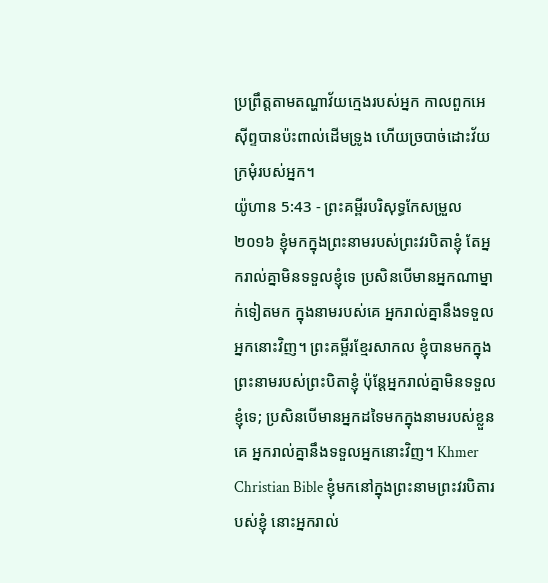ប្រព្រឹត្តតាមតណ្ហាវ័យក្មេងរបស់អ្នក កាលពួកអេស៊ីព្ទបានប៉ះពាល់ដើមទ្រូង ហើយច្របាច់ដោះវ័យក្រមុំរបស់អ្នក។
យ៉ូហាន 5:43 - ព្រះគម្ពីរបរិសុទ្ធកែសម្រួល ២០១៦ ខ្ញុំមកក្នុងព្រះនាមរបស់ព្រះវរបិតាខ្ញុំ តែអ្នករាល់គ្នាមិនទទួលខ្ញុំទេ ប្រសិនបើមានអ្នកណាម្នាក់ទៀតមក ក្នុងនាមរបស់គេ អ្នករាល់គ្នានឹងទទួលអ្នកនោះវិញ។ ព្រះគម្ពីរខ្មែរសាកល ខ្ញុំបានមកក្នុងព្រះនាមរបស់ព្រះបិតាខ្ញុំ ប៉ុន្តែអ្នករាល់គ្នាមិនទទួលខ្ញុំទេ; ប្រសិនបើមានអ្នកដទៃមកក្នុងនាមរបស់ខ្លួនគេ អ្នករាល់គ្នានឹងទទួលអ្នកនោះវិញ។ Khmer Christian Bible ខ្ញុំមកនៅក្នុងព្រះនាមព្រះវរបិតារបស់ខ្ញុំ នោះអ្នករាល់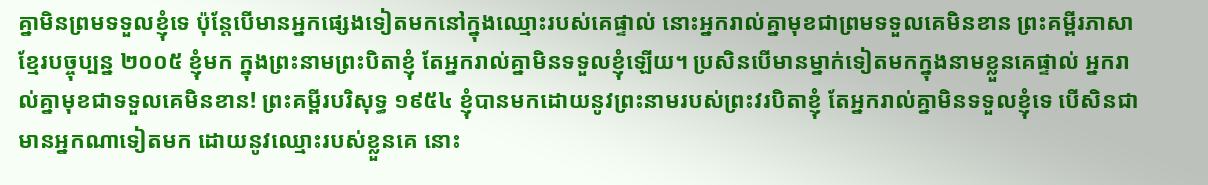គ្នាមិនព្រមទទួលខ្ញុំទេ ប៉ុន្ដែបើមានអ្នកផ្សេងទៀតមកនៅក្នុងឈ្មោះរបស់គេផ្ទាល់ នោះអ្នករាល់គ្នាមុខជាព្រមទទួលគេមិនខាន ព្រះគម្ពីរភាសាខ្មែរបច្ចុប្បន្ន ២០០៥ ខ្ញុំមក ក្នុងព្រះនាមព្រះបិតាខ្ញុំ តែអ្នករាល់គ្នាមិនទទួលខ្ញុំឡើយ។ ប្រសិនបើមានម្នាក់ទៀតមកក្នុងនាមខ្លួនគេផ្ទាល់ អ្នករាល់គ្នាមុខជាទទួលគេមិនខាន! ព្រះគម្ពីរបរិសុទ្ធ ១៩៥៤ ខ្ញុំបានមកដោយនូវព្រះនាមរបស់ព្រះវរបិតាខ្ញុំ តែអ្នករាល់គ្នាមិនទទួលខ្ញុំទេ បើសិនជាមានអ្នកណាទៀតមក ដោយនូវឈ្មោះរបស់ខ្លួនគេ នោះ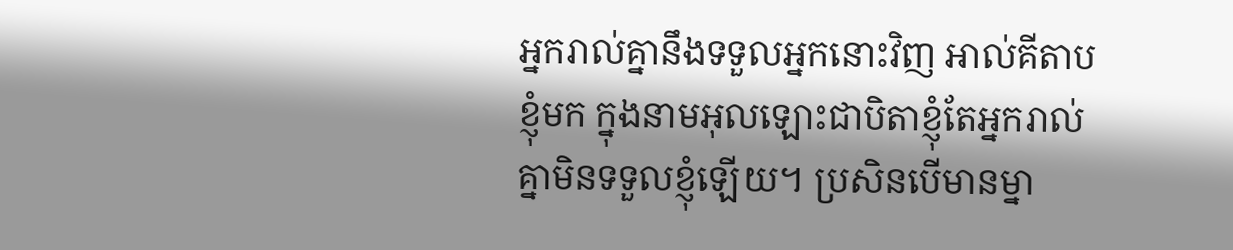អ្នករាល់គ្នានឹងទទួលអ្នកនោះវិញ អាល់គីតាប ខ្ញុំមក ក្នុងនាមអុលឡោះជាបិតាខ្ញុំតែអ្នករាល់គ្នាមិនទទួលខ្ញុំឡើយ។ ប្រសិនបើមានម្នា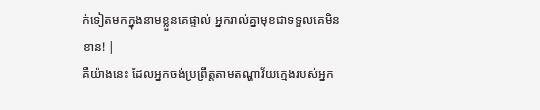ក់ទៀតមកក្នុងនាមខ្លួនគេផ្ទាល់ អ្នករាល់គ្នាមុខជាទទួលគេមិនខាន! |
គឺយ៉ាងនេះ ដែលអ្នកចង់ប្រព្រឹត្តតាមតណ្ហាវ័យក្មេងរបស់អ្នក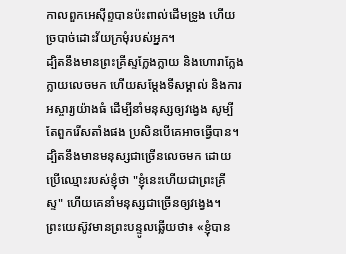កាលពួកអេស៊ីព្ទបានប៉ះពាល់ដើមទ្រូង ហើយច្របាច់ដោះវ័យក្រមុំរបស់អ្នក។
ដ្បិតនឹងមានព្រះគ្រីស្ទក្លែងក្លាយ និងហោរាក្លែងក្លាយលេចមក ហើយសម្តែងទីសម្គាល់ និងការអស្ចារ្យយ៉ាងធំ ដើម្បីនាំមនុស្សឲ្យវង្វេង សូម្បីតែពួករើសតាំងផង ប្រសិនបើគេអាចធ្វើបាន។
ដ្បិតនឹងមានមនុស្សជាច្រើនលេចមក ដោយប្រើឈ្មោះរបស់ខ្ញុំថា "ខ្ញុំនេះហើយជាព្រះគ្រីស្ទ" ហើយគេនាំមនុស្សជាច្រើនឲ្យវង្វេង។
ព្រះយេស៊ូវមានព្រះបន្ទូលឆ្លើយថា៖ «ខ្ញុំបាន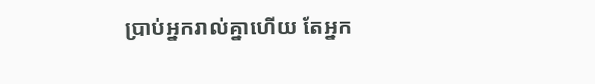ប្រាប់អ្នករាល់គ្នាហើយ តែអ្នក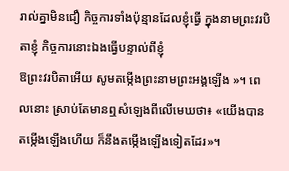រាល់គ្នាមិនជឿ កិច្ចការទាំងប៉ុន្មានដែលខ្ញុំធ្វើ ក្នុងនាមព្រះវរបិតាខ្ញុំ កិច្ចការនោះឯងធ្វើបន្ទាល់ពីខ្ញុំ
ឱព្រះវរបិតាអើយ សូមតម្កើងព្រះនាមព្រះអង្គឡើង »។ ពេលនោះ ស្រាប់តែមានឮសំឡេងពីលើមេឃថា៖ «យើងបានតម្កើងឡើងហើយ ក៏នឹងតម្កើងឡើងទៀតដែរ»។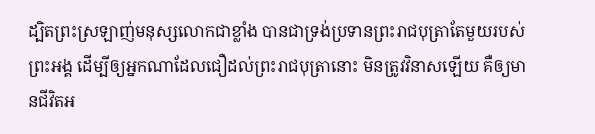ដ្បិតព្រះស្រឡាញ់មនុស្សលោកជាខ្លាំង បានជាទ្រង់ប្រទានព្រះរាជបុត្រាតែមួយរបស់ព្រះអង្គ ដើម្បីឲ្យអ្នកណាដែលជឿដល់ព្រះរាជបុត្រានោះ មិនត្រូវវិនាសឡើយ គឺឲ្យមានជីវិតអ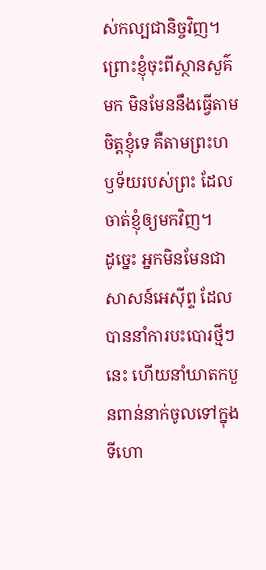ស់កល្បជានិច្ចវិញ។
ព្រោះខ្ញុំចុះពីស្ថានសួគ៌មក មិនមែននឹងធ្វើតាមចិត្តខ្ញុំទេ គឺតាមព្រះហឫទ័យរបស់ព្រះ ដែលចាត់ខ្ញុំឲ្យមកវិញ។
ដូច្នេះ អ្នកមិនមែនជាសាសន៍អេស៊ីព្ទ ដែលបាននាំការបះបោរថ្មីៗនេះ ហើយនាំឃាតកបួនពាន់នាក់ចូលទៅក្នុងទីហោ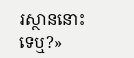រស្ថាននោះទេឬ?»